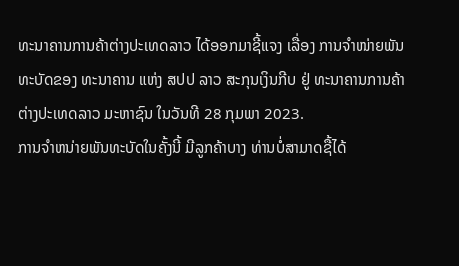ທະນາຄານການຄ້າຕ່າງປະເທດລາວ ໄດ້ອອກມາຊີ້ແຈງ ເລື່ອງ ການຈໍາໜ່າຍພັນທະບັດຂອງ ທະນາຄານ ແຫ່ງ ສປປ ລາວ ສະກຸນເງິນກີບ ຢູ່ ທະນາຄານການຄ້າຕ່າງປະເທດລາວ ມະຫາຊົນ ໃນວັນທີ 28 ກຸມພາ 2023.
ການຈໍາຫນ່າຍພັນທະບັດໃນຄັ້ງນີ້ ມີລູກຄ້າບາງ ທ່ານບໍ່ສາມາດຊື້ໄດ້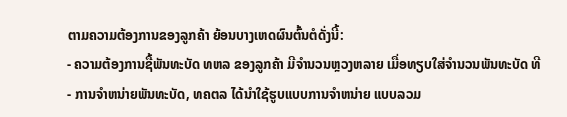ຕາມຄວາມຕ້ອງການຂອງລູກຄ້າ ຍ້ອນບາງເຫດຜົນຕົ້ນຕໍດັ່ງນີ້:
- ຄວາມຕ້ອງການຊື້ພັນທະບັດ ທຫລ ຂອງລູກຄ້າ ມີຈໍານວນຫຼວງຫລາຍ ເມື່ອທຽບໃສ່ຈໍານວນພັນທະບັດ ທີ
- ການຈໍາຫນ່າຍພັນທະບັດ, ທຄຕລ ໄດ້ນໍາໃຊ້ຮູບແບບການຈໍາຫນ່າຍ ແບບລວມ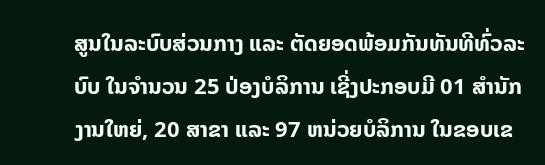ສູນໃນລະບົບສ່ວນກາງ ແລະ ຕັດຍອດພ້ອມກັນທັນທີທົ່ວລະບົບ ໃນຈໍານວນ 25 ປ່ອງບໍລິການ ເຊີ່ງປະກອບມີ 01 ສໍານັກງານໃຫຍ່, 20 ສາຂາ ແລະ 97 ຫນ່ວຍບໍລິການ ໃນຂອບເຂ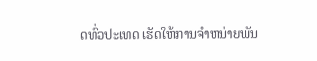ດທົ່ວປະເທດ ເຮັດໃຫ້ການຈໍາຫນ່າຍພັນ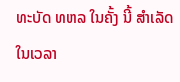ທະບັດ ທຫລ ໃນຄັ້ງ ນີ້ ສໍາເລັດໃນເວລາ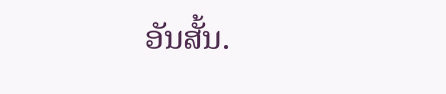ອັນສັ້ນ.